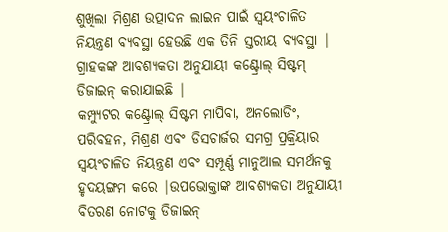ଶୁଖିଲା ମିଶ୍ରଣ ଉତ୍ପାଦନ ଲାଇନ ପାଇଁ ସ୍ୱୟଂଚାଳିତ ନିୟନ୍ତ୍ରଣ ବ୍ୟବସ୍ଥା ହେଉଛି ଏକ ତିନି ସ୍ତରୀୟ ବ୍ୟବସ୍ଥା |
ଗ୍ରାହକଙ୍କ ଆବଶ୍ୟକତା ଅନୁଯାୟୀ କଣ୍ଟ୍ରୋଲ୍ ସିଷ୍ଟମ୍ ଡିଜାଇନ୍ କରାଯାଇଛି |
କମ୍ପ୍ୟୁଟର କଣ୍ଟ୍ରୋଲ୍ ସିଷ୍ଟମ ମାପିବା, ଅନଲୋଡିଂ, ପରିବହନ, ମିଶ୍ରଣ ଏବଂ ଡିସଚାର୍ଜର ସମଗ୍ର ପ୍ରକ୍ରିୟାର ସ୍ୱୟଂଚାଳିତ ନିୟନ୍ତ୍ରଣ ଏବଂ ସମ୍ପୂର୍ଣ୍ଣ ମାନୁଆଲ ସମର୍ଥନକୁ ହୃଦୟଙ୍ଗମ କରେ |ଉପଭୋକ୍ତାଙ୍କ ଆବଶ୍ୟକତା ଅନୁଯାୟୀ ବିତରଣ ନୋଟକୁ ଡିଜାଇନ୍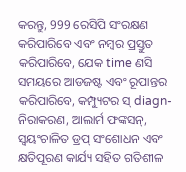କରନ୍ତୁ, 999 ରେସିପି ସଂରକ୍ଷଣ କରିପାରିବେ ଏବଂ ନମ୍ବର ପ୍ରସ୍ତୁତ କରିପାରିବେ, ଯେକ time ଣସି ସମୟରେ ଆଡଜଷ୍ଟ ଏବଂ ରୂପାନ୍ତର କରିପାରିବେ, କମ୍ପ୍ୟୁଟର ସ୍ diagn- ନିରାକରଣ, ଆଲାର୍ମ ଫଙ୍କସନ୍, ସ୍ୱୟଂଚାଳିତ ଡ୍ରପ୍ ସଂଶୋଧନ ଏବଂ କ୍ଷତିପୂରଣ କାର୍ଯ୍ୟ ସହିତ ଗତିଶୀଳ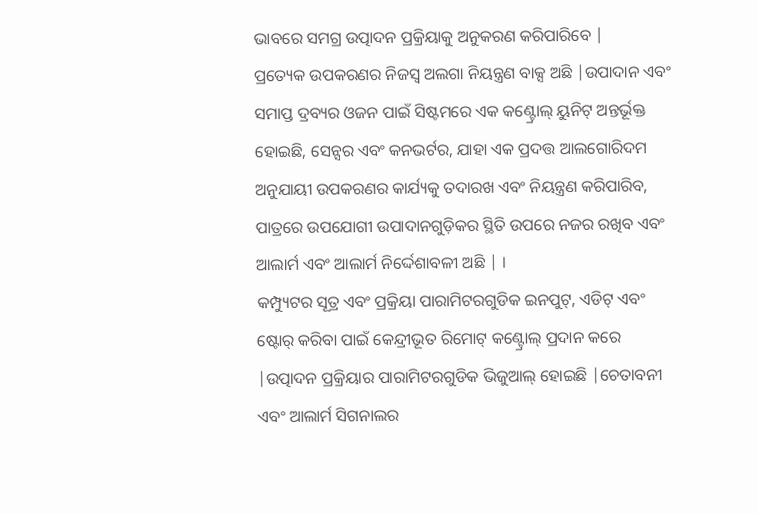ଭାବରେ ସମଗ୍ର ଉତ୍ପାଦନ ପ୍ରକ୍ରିୟାକୁ ଅନୁକରଣ କରିପାରିବେ |
ପ୍ରତ୍ୟେକ ଉପକରଣର ନିଜସ୍ୱ ଅଲଗା ନିୟନ୍ତ୍ରଣ ବାକ୍ସ ଅଛି |ଉପାଦାନ ଏବଂ ସମାପ୍ତ ଦ୍ରବ୍ୟର ଓଜନ ପାଇଁ ସିଷ୍ଟମରେ ଏକ କଣ୍ଟ୍ରୋଲ୍ ୟୁନିଟ୍ ଅନ୍ତର୍ଭୂକ୍ତ ହୋଇଛି, ସେନ୍ସର ଏବଂ କନଭର୍ଟର, ଯାହା ଏକ ପ୍ରଦତ୍ତ ଆଲଗୋରିଦମ ଅନୁଯାୟୀ ଉପକରଣର କାର୍ଯ୍ୟକୁ ତଦାରଖ ଏବଂ ନିୟନ୍ତ୍ରଣ କରିପାରିବ, ପାତ୍ରରେ ଉପଯୋଗୀ ଉପାଦାନଗୁଡ଼ିକର ସ୍ଥିତି ଉପରେ ନଜର ରଖିବ ଏବଂ ଆଲାର୍ମ ଏବଂ ଆଲାର୍ମ ନିର୍ଦ୍ଦେଶାବଳୀ ଅଛି | ।
କମ୍ପ୍ୟୁଟର ସୂତ୍ର ଏବଂ ପ୍ରକ୍ରିୟା ପାରାମିଟରଗୁଡିକ ଇନପୁଟ୍, ଏଡିଟ୍ ଏବଂ ଷ୍ଟୋର୍ କରିବା ପାଇଁ କେନ୍ଦ୍ରୀଭୂତ ରିମୋଟ୍ କଣ୍ଟ୍ରୋଲ୍ ପ୍ରଦାନ କରେ |ଉତ୍ପାଦନ ପ୍ରକ୍ରିୟାର ପାରାମିଟରଗୁଡିକ ଭିଜୁଆଲ୍ ହୋଇଛି |ଚେତାବନୀ ଏବଂ ଆଲାର୍ମ ସିଗନାଲର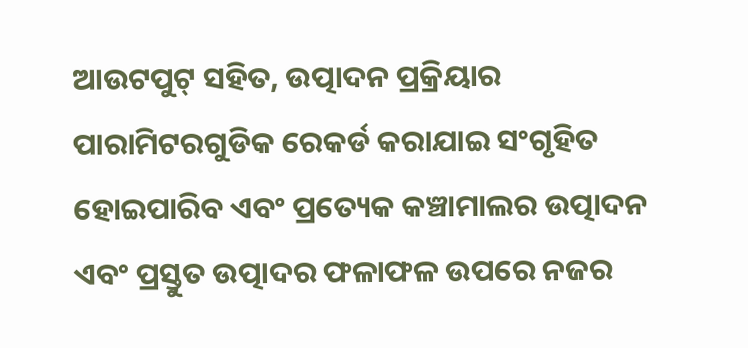ଆଉଟପୁଟ୍ ସହିତ, ଉତ୍ପାଦନ ପ୍ରକ୍ରିୟାର ପାରାମିଟରଗୁଡିକ ରେକର୍ଡ କରାଯାଇ ସଂଗୃହିତ ହୋଇପାରିବ ଏବଂ ପ୍ରତ୍ୟେକ କଞ୍ଚାମାଲର ଉତ୍ପାଦନ ଏବଂ ପ୍ରସ୍ତୁତ ଉତ୍ପାଦର ଫଳାଫଳ ଉପରେ ନଜର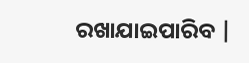ରଖାଯାଇପାରିବ |